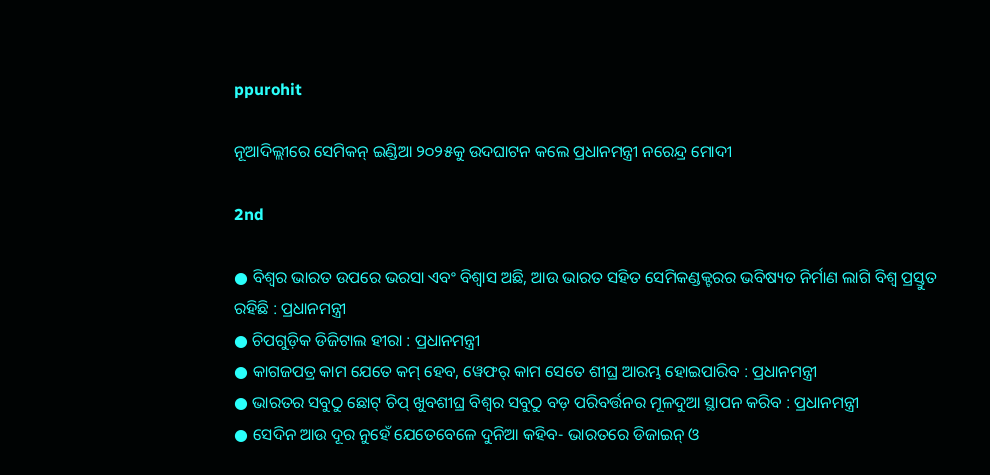ppurohit

ନୂଆଦିଲ୍ଲୀରେ ସେମିକନ୍ ଇଣ୍ଡିଆ ୨୦୨୫କୁ ଉଦଘାଟନ କଲେ ପ୍ରଧାନମନ୍ତ୍ରୀ ନରେନ୍ଦ୍ର ମୋଦୀ

2nd

● ବିଶ୍ୱର ଭାରତ ଉପରେ ଭରସା ଏବଂ ବିଶ୍ୱାସ ଅଛି, ଆଉ ଭାରତ ସହିତ ସେମିକଣ୍ଡକ୍ଟରର ଭବିଷ୍ୟତ ନିର୍ମାଣ ଲାଗି ବିଶ୍ୱ ପ୍ରସ୍ତୁତ ରହିଛି : ପ୍ରଧାନମନ୍ତ୍ରୀ
● ଚିପଗୁଡ଼ିକ ଡିଜିଟାଲ ହୀରା : ପ୍ରଧାନମନ୍ତ୍ରୀ
● କାଗଜପତ୍ର କାମ ଯେତେ କମ୍ ହେବ, ୱେଫର୍ କାମ ସେତେ ଶୀଘ୍ର ଆରମ୍ଭ ହୋଇପାରିବ : ପ୍ରଧାନମନ୍ତ୍ରୀ
● ଭାରତର ସବୁଠୁ ଛୋଟ୍ ଚିପ୍ ଖୁବଶୀଘ୍ର ବିଶ୍ୱର ସବୁଠୁ ବଡ଼ ପରିବର୍ତ୍ତନର ମୂଳଦୁଆ ସ୍ଥାପନ କରିବ : ପ୍ରଧାନମନ୍ତ୍ରୀ
● ସେଦିନ ଆଉ ଦୂର ନୁହେଁ ଯେତେବେଳେ ଦୁନିଆ କହିବ- ଭାରତରେ ଡିଜାଇନ୍ ଓ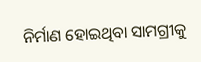ନିର୍ମାଣ ହୋଇଥିବା ସାମଗ୍ରୀକୁ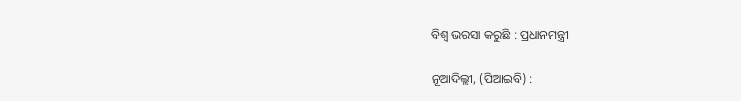ବିଶ୍ୱ ଭରସା କରୁଛି : ପ୍ରଧାନମନ୍ତ୍ରୀ

ନୂଆଦିଲ୍ଲୀ, (ପିଆଇବି) :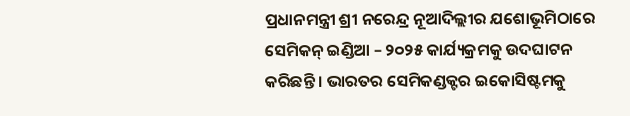ପ୍ରଧାନମନ୍ତ୍ରୀ ଶ୍ରୀ ନରେନ୍ଦ୍ର ନୂଆଦିଲ୍ଲୀର ଯଶୋଭୂମିଠାରେ ସେମିକନ୍ ଇଣ୍ଡିଆ – ୨୦୨୫ କାର୍ଯ୍ୟକ୍ରମକୁ ଉଦଘାଟନ କରିଛନ୍ତି । ଭାରତର ସେମିକଣ୍ଡକ୍ଟର ଇକୋସିଷ୍ଟମକୁ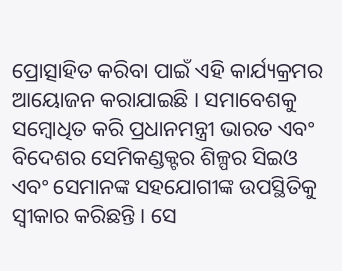ପ୍ରୋତ୍ସାହିତ କରିବା ପାଇଁ ଏହି କାର୍ଯ୍ୟକ୍ରମର ଆୟୋଜନ କରାଯାଇଛି । ସମାବେଶକୁ ସମ୍ବୋଧିତ କରି ପ୍ରଧାନମନ୍ତ୍ରୀ ଭାରତ ଏବଂ ବିଦେଶର ସେମିକଣ୍ଡକ୍ଟର ଶିଳ୍ପର ସିଇଓ ଏବଂ ସେମାନଙ୍କ ସହଯୋଗୀଙ୍କ ଉପସ୍ଥିତିକୁ ସ୍ୱୀକାର କରିଛନ୍ତି । ସେ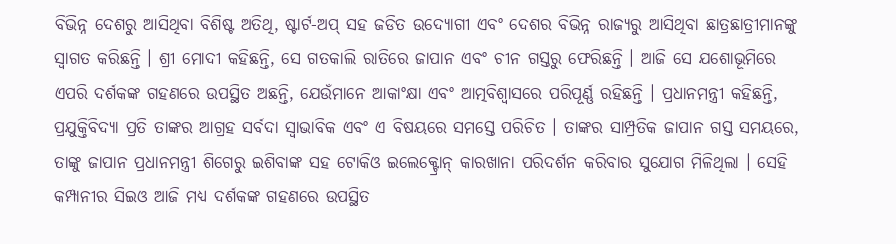ବିଭିନ୍ନ ଦେଶରୁ ଆସିଥିବା ବିଶିଷ୍ଟ ଅତିଥି, ଷ୍ଟାର୍ଟ-ଅପ୍ ସହ ଜଡିତ ଉଦ୍ୟୋଗୀ ଏବଂ ଦେଶର ବିଭିନ୍ନ ରାଜ୍ୟରୁ ଆସିଥିବା ଛାତ୍ରଛାତ୍ରୀମାନଙ୍କୁ ସ୍ୱାଗତ କରିଛନ୍ତି । ଶ୍ରୀ ମୋଦୀ କହିଛନ୍ତି, ସେ ଗତକାଲି ରାତିରେ ଜାପାନ ଏବଂ ଚୀନ ଗସ୍ତରୁ ଫେରିଛନ୍ତି । ଆଜି ସେ ଯଶୋଭୂମିରେ ଏପରି ଦର୍ଶକଙ୍କ ଗହଣରେ ଉପସ୍ଥିତ ଅଛନ୍ତି, ଯେଉଁମାନେ ଆକାଂକ୍ଷା ଏବଂ ଆତ୍ମବିଶ୍ୱାସରେ ପରିପୂର୍ଣ୍ଣ ରହିଛନ୍ତି । ପ୍ରଧାନମନ୍ତ୍ରୀ କହିଛନ୍ତି, ପ୍ରଯୁକ୍ତିବିଦ୍ୟା ପ୍ରତି ତାଙ୍କର ଆଗ୍ରହ ସର୍ବଦା ସ୍ୱାଭାବିକ ଏବଂ ଏ ବିଷୟରେ ସମସ୍ତେ ପରିଚିତ । ତାଙ୍କର ସାମ୍ପ୍ରତିକ ଜାପାନ ଗସ୍ତ ସମୟରେ, ତାଙ୍କୁ ଜାପାନ ପ୍ରଧାନମନ୍ତ୍ରୀ ଶିଗେରୁ ଇଶିବାଙ୍କ ସହ ଟୋକିଓ ଇଲେକ୍ଟ୍ରୋନ୍ କାରଖାନା ପରିଦର୍ଶନ କରିବାର ସୁଯୋଗ ମିଳିଥିଲା । ସେହି କମ୍ପାନୀର ସିଇଓ ଆଜି ମଧ୍ୟ ଦର୍ଶକଙ୍କ ଗହଣରେ ଉପସ୍ଥିତ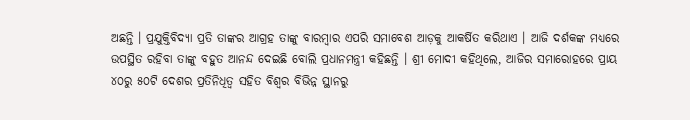ଅଛନ୍ତି । ପ୍ରଯୁକ୍ତିବିଦ୍ୟା ପ୍ରତି ତାଙ୍କର ଆଗ୍ରହ ତାଙ୍କୁ ବାରମ୍ବାର ଏପରି ସମାବେଶ ଆଡ଼କୁ ଆକର୍ଷିତ କରିଥାଏ । ଆଜି ଦର୍ଶକଙ୍କ ମଧ୍ୟରେ ଉପସ୍ଥିତ ରହିବା ତାଙ୍କୁ ବହୁତ ଆନନ୍ଦ ଦେଇଛି ବୋଲି ପ୍ରଧାନମନ୍ତ୍ରୀ କହିଛନ୍ତି । ଶ୍ରୀ ମୋଦୀ କହିଥିଲେ, ଆଜିର ସମାରୋହରେ ପ୍ରାୟ ୪୦ରୁ ୫୦ଟି ଦେଶର ପ୍ରତିନିଧିତ୍ୱ ସହିତ ବିଶ୍ୱର ବିଭିନ୍ନ ସ୍ଥାନରୁ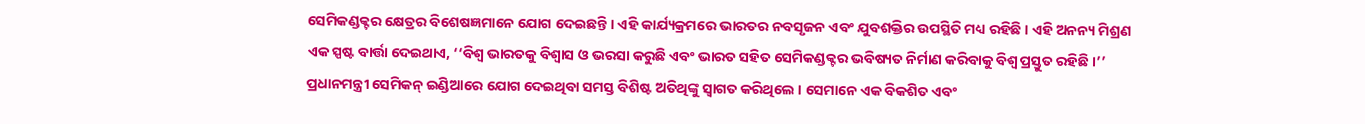ସେମିକଣ୍ଡକ୍ଟର କ୍ଷେତ୍ରର ବିଶେଷଜ୍ଞମାନେ ଯୋଗ ଦେଇଛନ୍ତି । ଏହି କାର୍ଯ୍ୟକ୍ରମରେ ଭାରତର ନବସୃଜନ ଏବଂ ଯୁବଶକ୍ତିର ଉପସ୍ଥିତି ମଧ୍ୟ ରହିଛି । ଏହି ଅନନ୍ୟ ମିଶ୍ରଣ ଏକ ସ୍ପଷ୍ଟ ବାର୍ତ୍ତା ଦେଇଥାଏ, ‘‘ବିଶ୍ୱ ଭାରତକୁ ବିଶ୍ୱାସ ଓ ଭରସା କରୁଛି ଏବଂ ଭାରତ ସହିତ ସେମିକଣ୍ଡକ୍ଟର ଭବିଷ୍ୟତ ନିର୍ମାଣ କରିବାକୁ ବିଶ୍ୱ ପ୍ରସ୍ତୁତ ରହିଛି ।’’ ପ୍ରଧାନମନ୍ତ୍ରୀ ସେମିକନ୍ ଇଣ୍ଡିଆରେ ଯୋଗ ଦେଇଥିବା ସମସ୍ତ ବିଶିଷ୍ଟ ଅତିଥିଙ୍କୁ ସ୍ୱାଗତ କରିଥିଲେ । ସେମାନେ ଏକ ବିକଶିତ ଏବଂ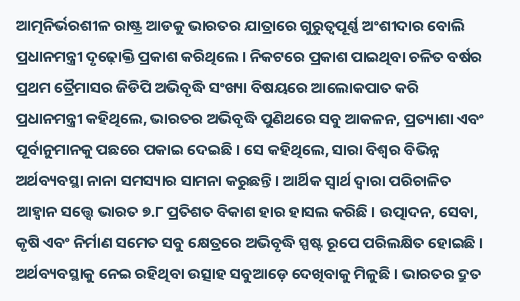ଆତ୍ମନିର୍ଭରଶୀଳ ରାଷ୍ଟ୍ର ଆଡକୁ ଭାରତର ଯାତ୍ରାରେ ଗୁରୁତ୍ୱପୂର୍ଣ୍ଣ ଅଂଶୀଦାର ବୋଲି ପ୍ରଧାନମନ୍ତ୍ରୀ ଦୃଢ଼ୋକ୍ତି ପ୍ରକାଶ କରିଥିଲେ । ନିକଟରେ ପ୍ରକାଶ ପାଇଥିବା ଚଳିତ ବର୍ଷର ପ୍ରଥମ ତ୍ରୈମାସର ଜିଡିପି ଅଭିବୃଦ୍ଧି ସଂଖ୍ୟା ବିଷୟରେ ଆଲୋକପାତ କରି ପ୍ରଧାନମନ୍ତ୍ରୀ କହିଥିଲେ, ଭାରତର ଅଭିବୃଦ୍ଧି ପୁଣିଥରେ ସବୁ ଆକଳନ, ପ୍ରତ୍ୟାଶା ଏବଂ ପୂର୍ବାନୁମାନକୁ ପଛରେ ପକାଇ ଦେଇଛି । ସେ କହିଥିଲେ, ସାରା ବିଶ୍ୱର ବିଭିନ୍ନ ଅର୍ଥବ୍ୟବସ୍ଥା ନାନା ସମସ୍ୟାର ସାମନା କରୁଛନ୍ତି । ଆର୍ଥିକ ସ୍ୱାର୍ଥ ଦ୍ୱାରା ପରିଚାଳିତ ଆହ୍ୱାନ ସତ୍ତ୍ୱେ ଭାରତ ୭.୮ ପ୍ରତିଶତ ବିକାଶ ହାର ହାସଲ କରିଛି । ଉତ୍ପାଦନ, ସେବା, କୃଷି ଏବଂ ନିର୍ମାଣ ସମେତ ସବୁ କ୍ଷେତ୍ରରେ ଅଭିବୃଦ୍ଧି ସ୍ପଷ୍ଟ ରୂପେ ପରିଲକ୍ଷିତ ହୋଇଛି । ଅର୍ଥବ୍ୟବସ୍ଥାକୁ ନେଇ ରହିଥିବା ଉତ୍ସାହ ସବୁଆଡ଼େ ଦେଖିବାକୁ ମିଳୁଛି । ଭାରତର ଦ୍ରୁତ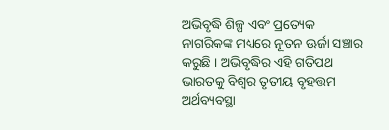ଅଭିବୃଦ୍ଧି ଶିଳ୍ପ ଏବଂ ପ୍ରତ୍ୟେକ ନାଗରିକଙ୍କ ମଧ୍ୟରେ ନୂତନ ଊର୍ଜା ସଞ୍ଚାର କରୁଛି । ଅଭିବୃଦ୍ଧିର ଏହି ଗତିପଥ ଭାରତକୁ ବିଶ୍ୱର ତୃତୀୟ ବୃହତ୍ତମ ଅର୍ଥବ୍ୟବସ୍ଥା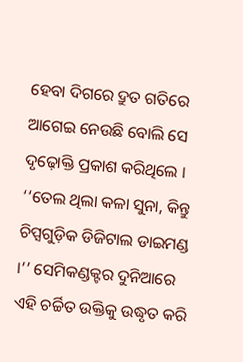ହେବା ଦିଗରେ ଦ୍ରୁତ ଗତିରେ ଆଗେଇ ନେଉଛି ବୋଲି ସେ ଦୃଢ଼ୋକ୍ତି ପ୍ରକାଶ କରିଥିଲେ । ‘‘ତେଲ ଥିଲା କଳା ସୁନା, କିନ୍ତୁ ଚିପ୍ସଗୁଡ଼ିକ ଡିଜିଟାଲ ଡାଇମଣ୍ଡ ।’’ ସେମିକଣ୍ଡକ୍ଟର ଦୁନିଆରେ ଏହି ଚର୍ଚ୍ଚିତ ଉକ୍ତିକୁ ଉଦ୍ଧୃତ କରି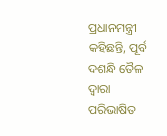ପ୍ରଧାନମନ୍ତ୍ରୀ କହିଛନ୍ତି, ପୂର୍ବ ଦଶନ୍ଧି ତୈଳ ଦ୍ୱାରା ପରିଭାଷିତ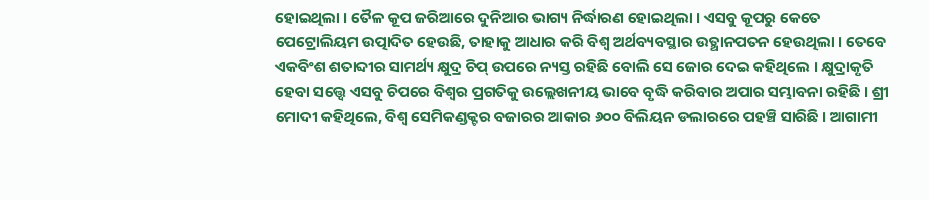ହୋଇଥିଲା । ତୈଳ କୂପ ଜରିଆରେ ଦୁନିଆର ଭାଗ୍ୟ ନିର୍ଦ୍ଧାରଣ ହୋଇଥିଲା । ଏସବୁ କୂପରୁ କେତେ ପେଟ୍ରୋଲିୟମ ଉତ୍ପାଦିତ ହେଉଛି, ତାହାକୁ ଆଧାର କରି ବିଶ୍ୱ ଅର୍ଥବ୍ୟବସ୍ଥାର ଉତ୍ଥାନପତନ ହେଉଥିଲା । ତେବେ ଏକବିଂଶ ଶତାବ୍ଦୀର ସାମର୍ଥ୍ୟ କ୍ଷୁଦ୍ର ଚିପ୍ ଉପରେ ନ୍ୟସ୍ତ ରହିଛି ବୋଲି ସେ ଜୋର ଦେଇ କହିଥିଲେ । କ୍ଷୁଦ୍ରାକୃତି ହେବା ସତ୍ତ୍ୱେ ଏସବୁ ଚିପରେ ବିଶ୍ୱର ପ୍ରଗତିକୁ ଉଲ୍ଲେଖନୀୟ ଭାବେ ବୃଦ୍ଧି କରିବାର ଅପାର ସମ୍ଭାବନା ରହିଛି । ଶ୍ରୀ ମୋଦୀ କହିଥିଲେ, ବିଶ୍ୱ ସେମିକଣ୍ଡକ୍ଟର ବଜାରର ଆକାର ୬୦୦ ବିଲିୟନ ଡଲାରରେ ପହଞ୍ଚି ସାରିଛି । ଆଗାମୀ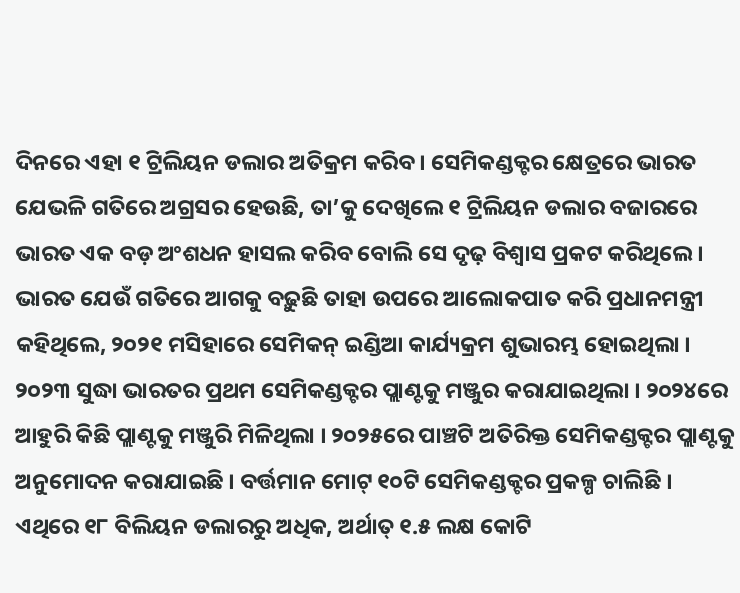ଦିନରେ ଏହା ୧ ଟ୍ରିଲିୟନ ଡଲାର ଅତିକ୍ରମ କରିବ । ସେମିକଣ୍ଡକ୍ଟର କ୍ଷେତ୍ରରେ ଭାରତ ଯେଭଳି ଗତିରେ ଅଗ୍ରସର ହେଉଛି, ତା’କୁ ଦେଖିଲେ ୧ ଟ୍ରିଲିୟନ ଡଲାର ବଜାରରେ ଭାରତ ଏକ ବଡ଼ ଅଂଶଧନ ହାସଲ କରିବ ବୋଲି ସେ ଦୃଢ଼ ବିଶ୍ୱାସ ପ୍ରକଟ କରିଥିଲେ । ଭାରତ ଯେଉଁ ଗତିରେ ଆଗକୁ ବଢ଼ୁଛି ତାହା ଉପରେ ଆଲୋକପାତ କରି ପ୍ରଧାନମନ୍ତ୍ରୀ କହିଥିଲେ, ୨୦୨୧ ମସିହାରେ ସେମିକନ୍ ଇଣ୍ଡିଆ କାର୍ଯ୍ୟକ୍ରମ ଶୁଭାରମ୍ଭ ହୋଇଥିଲା । ୨୦୨୩ ସୁଦ୍ଧା ଭାରତର ପ୍ରଥମ ସେମିକଣ୍ଡକ୍ଟର ପ୍ଲାଣ୍ଟକୁ ମଞ୍ଜୁର କରାଯାଇଥିଲା । ୨୦୨୪ରେ ଆହୁରି କିଛି ପ୍ଲାଣ୍ଟକୁ ମଞ୍ଜୁରି ମିଳିଥିଲା । ୨୦୨୫ରେ ପାଞ୍ଚଟି ଅତିରିକ୍ତ ସେମିକଣ୍ଡକ୍ଟର ପ୍ଲାଣ୍ଟକୁ ଅନୁମୋଦନ କରାଯାଇଛି । ବର୍ତ୍ତମାନ ମୋଟ୍ ୧୦ଟି ସେମିକଣ୍ଡକ୍ଟର ପ୍ରକଳ୍ପ ଚାଲିଛି । ଏଥିରେ ୧୮ ବିଲିୟନ ଡଲାରରୁ ଅଧିକ, ଅର୍ଥାତ୍ ୧.୫ ଲକ୍ଷ କୋଟି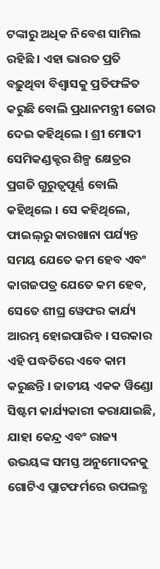ଟଙ୍କାରୁ ଅଧିକ ନିବେଶ ସାମିଲ ରହିଛି । ଏହା ଭାରତ ପ୍ରତି ବଢ଼ୁଥିବା ବିଶ୍ୱାସକୁ ପ୍ରତିଫଳିତ କରୁଛି ବୋଲି ପ୍ରଧାନମନ୍ତ୍ରୀ ଜୋର ଦେଇ କହିଥିଲେ । ଶ୍ରୀ ମୋଦୀ ସେମିକଣ୍ଡକ୍ଟର ଶିଳ୍ପ କ୍ଷେତ୍ରର ପ୍ରଗତି ଗୁରୁତ୍ୱପୂର୍ଣ୍ଣ ବୋଲି କହିଥିଲେ । ସେ କହିଥିଲେ, ଫାଇଲ୍‌ରୁ କାରଖାନା ପର୍ଯ୍ୟନ୍ତ ସମୟ ଯେତେ କମ ହେବ ଏବଂ କାଗଜପତ୍ର ଯେତେ କମ ହେବ, ସେତେ ଶୀଘ୍ର ୱେଫର କାର୍ଯ୍ୟ ଆରମ୍ଭ ହୋଇପାରିବ । ସରକାର ଏହି ପଦ୍ଧତିରେ ଏବେ କାମ କରୁଛନ୍ତି । ଜାତୀୟ ଏକକ ୱିଣ୍ଡୋ ସିଷ୍ଟମ କାର୍ଯ୍ୟକାରୀ କରାଯାଇଛି, ଯାହା କେନ୍ଦ୍ର ଏବଂ ରାଜ୍ୟ ଉଭୟଙ୍କ ସମସ୍ତ ଅନୁମୋଦନକୁ ଗୋଟିଏ ପ୍ଲାଟଫର୍ମରେ ଉପଲବ୍ଧ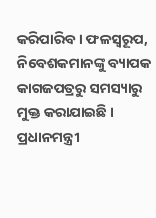କରିପାରିବ । ଫଳସ୍ୱରୂପ, ନିବେଶକମାନଙ୍କୁ ବ୍ୟାପକ କାଗଜପତ୍ରରୁ ସମସ୍ୟାରୁ ମୁକ୍ତ କରାଯାଇଛି । ପ୍ରଧାନମନ୍ତ୍ରୀ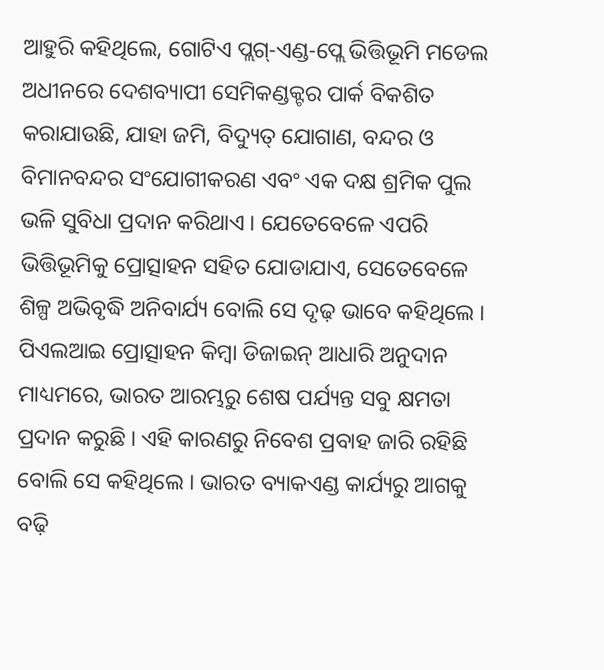ଆହୁରି କହିଥିଲେ, ଗୋଟିଏ ପ୍ଲଗ୍-ଏଣ୍ଡ-ପ୍ଲେ ଭିତ୍ତିଭୂମି ମଡେଲ ଅଧୀନରେ ଦେଶବ୍ୟାପୀ ସେମିକଣ୍ଡକ୍ଟର ପାର୍କ ବିକଶିତ କରାଯାଉଛି, ଯାହା ଜମି, ବିଦ୍ୟୁତ୍ ଯୋଗାଣ, ବନ୍ଦର ଓ ବିମାନବନ୍ଦର ସଂଯୋଗୀକରଣ ଏବଂ ଏକ ଦକ୍ଷ ଶ୍ରମିକ ପୁଲ ଭଳି ସୁବିଧା ପ୍ରଦାନ କରିଥାଏ । ଯେତେବେଳେ ଏପରି ଭିତ୍ତିଭୂମିକୁ ପ୍ରୋତ୍ସାହନ ସହିତ ଯୋଡାଯାଏ, ସେତେବେଳେ ଶିଳ୍ପ ଅଭିବୃଦ୍ଧି ଅନିବାର୍ଯ୍ୟ ବୋଲି ସେ ଦୃଢ଼ ଭାବେ କହିଥିଲେ । ପିଏଲଆଇ ପ୍ରୋତ୍ସାହନ କିମ୍ବା ଡିଜାଇନ୍ ଆଧାରି ଅନୁଦାନ ମାଧ୍ୟମରେ, ଭାରତ ଆରମ୍ଭରୁ ଶେଷ ପର୍ଯ୍ୟନ୍ତ ସବୁ କ୍ଷମତା ପ୍ରଦାନ କରୁଛି । ଏହି କାରଣରୁ ନିବେଶ ପ୍ରବାହ ଜାରି ରହିଛି ବୋଲି ସେ କହିଥିଲେ । ଭାରତ ବ୍ୟାକଏଣ୍ଡ କାର୍ଯ୍ୟରୁ ଆଗକୁ ବଢ଼ି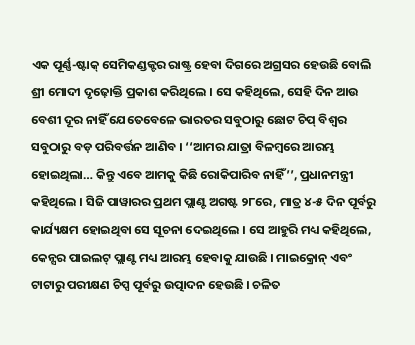ଏକ ପୂର୍ଣ୍ଣ-ଷ୍ଟାକ୍ ସେମିକଣ୍ଡକ୍ଟର ରାଷ୍ଟ୍ର ହେବା ଦିଗରେ ଅଗ୍ରସର ହେଉଛି ବୋଲି ଶ୍ରୀ ମୋଦୀ ଦୃଢ଼ୋକ୍ତି ପ୍ରକାଶ କରିଥିଲେ । ସେ କହିଥିଲେ, ସେହି ଦିନ ଆଉ ବେଶୀ ଦୂର ନାହିଁ ଯେତେବେଳେ ଭାରତର ସବୁଠାରୁ ଛୋଟ ଚିପ୍ ବିଶ୍ୱର ସବୁଠାରୁ ବଡ଼ ପରିବର୍ତ୍ତନ ଆଣିବ । ‘‘ଆମର ଯାତ୍ରା ବିଳମ୍ବରେ ଆରମ୍ଭ ହୋଇଥିଲା… କିନ୍ତୁ ଏବେ ଆମକୁ କିଛି ରୋକିପାରିବ ନାହିଁ’’, ପ୍ରଧାନମନ୍ତ୍ରୀ କହିଥିଲେ । ସିଜି ପାୱାରର ପ୍ରଥମ ପ୍ଲାଣ୍ଟ ଅଗଷ୍ଟ ୨୮ରେ, ମାତ୍ର ୪-୫ ଦିନ ପୂର୍ବରୁ କାର୍ଯ୍ୟକ୍ଷମ ହୋଇଥିବା ସେ ସୂଚନା ଦେଇଥିଲେ । ସେ ଆହୁରି ମଧ୍ୟ କହିଥିଲେ, କେନ୍ସର ପାଇଲଟ୍ ପ୍ଲାଣ୍ଟ ମଧ୍ୟ ଆରମ୍ଭ ହେବାକୁ ଯାଉଛି । ମାଇକ୍ରୋନ୍ ଏବଂ ଟାଟାରୁ ପରୀକ୍ଷଣ ଚିପ୍ସ ପୂର୍ବରୁ ଉତ୍ପାଦନ ହେଉଛି । ଚଳିତ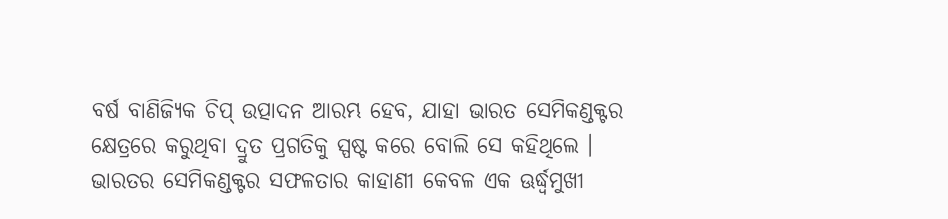ବର୍ଷ ବାଣିଜ୍ୟିକ ଚିପ୍ ଉତ୍ପାଦନ ଆରମ୍ଭ ହେବ, ଯାହା ଭାରତ ସେମିକଣ୍ଡକ୍ଟର କ୍ଷେତ୍ରରେ କରୁଥିବା ଦ୍ରୁତ ପ୍ରଗତିକୁ ସ୍ପଷ୍ଟ କରେ ବୋଲି ସେ କହିଥିଲେ । ଭାରତର ସେମିକଣ୍ଡକ୍ଟର ସଫଳତାର କାହାଣୀ କେବଳ ଏକ ଊର୍ଦ୍ଧ୍ବମୁଖୀ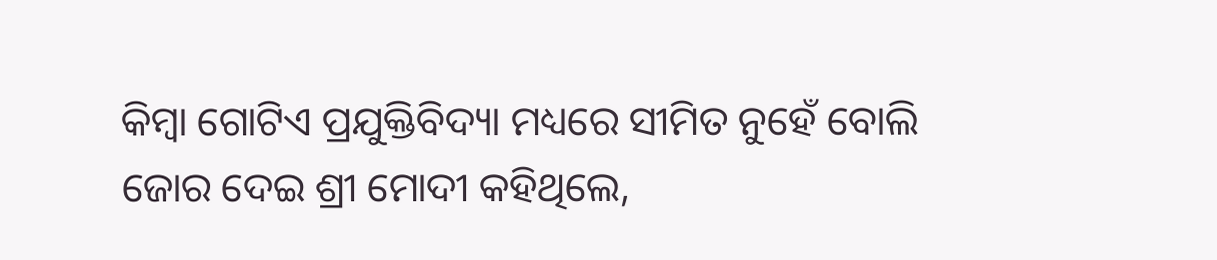କିମ୍ବା ଗୋଟିଏ ପ୍ରଯୁକ୍ତିବିଦ୍ୟା ମଧ୍ୟରେ ସୀମିତ ନୁହେଁ ବୋଲି ଜୋର ଦେଇ ଶ୍ରୀ ମୋଦୀ କହିଥିଲେ,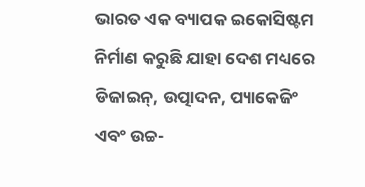ଭାରତ ଏକ ବ୍ୟାପକ ଇକୋସିଷ୍ଟମ ନିର୍ମାଣ କରୁଛି ଯାହା ଦେଶ ମଧ୍ୟରେ ଡିଜାଇନ୍, ଉତ୍ପାଦନ, ପ୍ୟାକେଜିଂ ଏବଂ ଉଚ୍ଚ-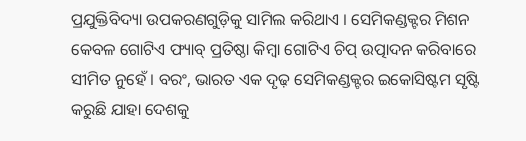ପ୍ରଯୁକ୍ତିବିଦ୍ୟା ଉପକରଣଗୁଡ଼ିକୁ ସାମିଲ କରିଥାଏ । ସେମିକଣ୍ଡକ୍ଟର ମିଶନ କେବଳ ଗୋଟିଏ ଫ୍ୟାବ୍ ପ୍ରତିଷ୍ଠା କିମ୍ବା ଗୋଟିଏ ଚିପ୍ ଉତ୍ପାଦନ କରିବାରେ ସୀମିତ ନୁହେଁ । ବରଂ, ଭାରତ ଏକ ଦୃଢ଼ ସେମିକଣ୍ଡକ୍ଟର ଇକୋସିଷ୍ଟମ ସୃଷ୍ଟି କରୁଛି ଯାହା ଦେଶକୁ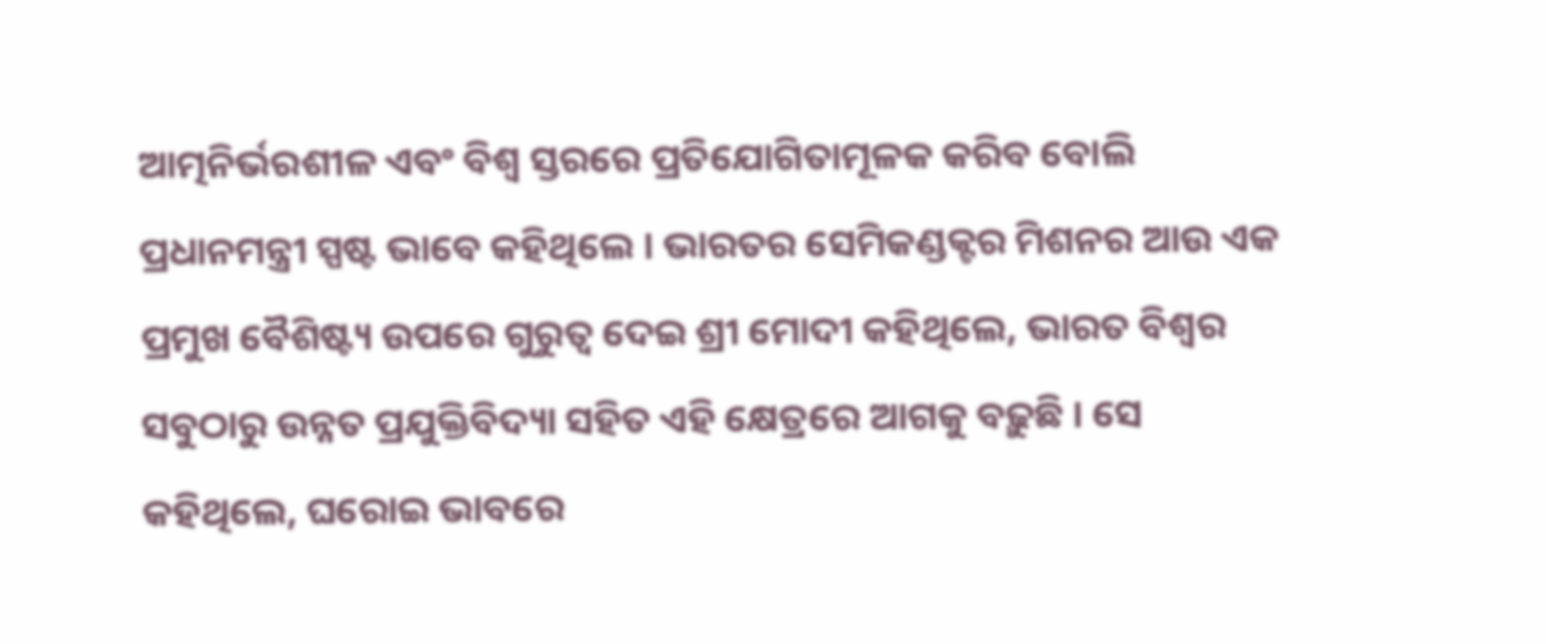ଆତ୍ମନିର୍ଭରଶୀଳ ଏବଂ ବିଶ୍ୱ ସ୍ତରରେ ପ୍ରତିଯୋଗିତାମୂଳକ କରିବ ବୋଲି ପ୍ରଧାନମନ୍ତ୍ରୀ ସ୍ପଷ୍ଟ ଭାବେ କହିଥିଲେ । ଭାରତର ସେମିକଣ୍ଡକ୍ଟର ମିଶନର ଆଉ ଏକ ପ୍ରମୁଖ ବୈଶିଷ୍ଟ୍ୟ ଉପରେ ଗୁରୁତ୍ୱ ଦେଇ ଶ୍ରୀ ମୋଦୀ କହିଥିଲେ, ଭାରତ ବିଶ୍ୱର ସବୁଠାରୁ ଉନ୍ନତ ପ୍ରଯୁକ୍ତିବିଦ୍ୟା ସହିତ ଏହି କ୍ଷେତ୍ରରେ ଆଗକୁ ବଢ଼ୁଛି । ସେ କହିଥିଲେ, ଘରୋଇ ଭାବରେ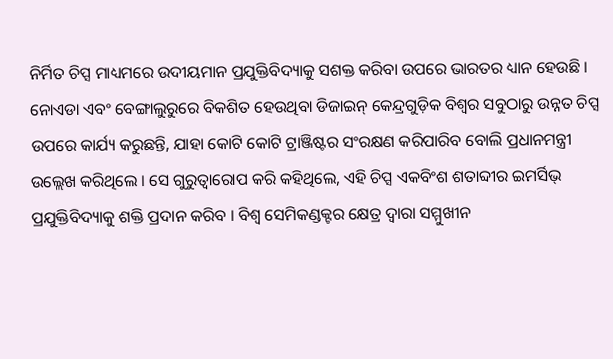ନିର୍ମିତ ଚିପ୍ସ ମାଧ୍ୟମରେ ଉଦୀୟମାନ ପ୍ରଯୁକ୍ତିବିଦ୍ୟାକୁ ସଶକ୍ତ କରିବା ଉପରେ ଭାରତର ଧ୍ୟାନ ହେଉଛି । ନୋଏଡା ଏବଂ ବେଙ୍ଗାଲୁରୁରେ ବିକଶିତ ହେଉଥିବା ଡିଜାଇନ୍ କେନ୍ଦ୍ରଗୁଡ଼ିକ ବିଶ୍ୱର ସବୁଠାରୁ ଉନ୍ନତ ଚିପ୍ସ ଉପରେ କାର୍ଯ୍ୟ କରୁଛନ୍ତି, ଯାହା କୋଟି କୋଟି ଟ୍ରାଞ୍ଜିଷ୍ଟର ସଂରକ୍ଷଣ କରିପାରିବ ବୋଲି ପ୍ରଧାନମନ୍ତ୍ରୀ ଉଲ୍ଲେଖ କରିଥିଲେ । ସେ ଗୁରୁତ୍ୱାରୋପ କରି କହିଥିଲେ, ଏହି ଚିପ୍ସ ଏକବିଂଶ ଶତାବ୍ଦୀର ଇମର୍ସିଭ୍ ପ୍ରଯୁକ୍ତିବିଦ୍ୟାକୁ ଶକ୍ତି ପ୍ରଦାନ କରିବ । ବିଶ୍ୱ ସେମିକଣ୍ଡକ୍ଟର କ୍ଷେତ୍ର ଦ୍ୱାରା ସମ୍ମୁଖୀନ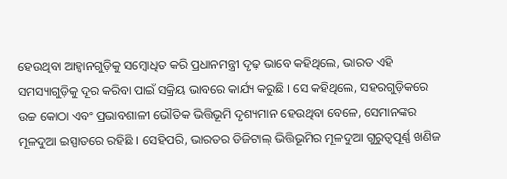ହେଉଥିବା ଆହ୍ୱାନଗୁଡ଼ିକୁ ସମ୍ବୋଧିତ କରି ପ୍ରଧାନମନ୍ତ୍ରୀ ଦୃଢ଼ ଭାବେ କହିଥିଲେ, ଭାରତ ଏହି ସମସ୍ୟାଗୁଡ଼ିକୁ ଦୂର କରିବା ପାଇଁ ସକ୍ରିୟ ଭାବରେ କାର୍ଯ୍ୟ କରୁଛି । ସେ କହିଥିଲେ, ସହରଗୁଡ଼ିକରେ ଉଚ୍ଚ କୋଠା ଏବଂ ପ୍ରଭାବଶାଳୀ ଭୌତିକ ଭିତ୍ତିଭୂମି ଦୃଶ୍ୟମାନ ହେଉଥିବା ବେଳେ, ସେମାନଙ୍କର ମୂଳଦୁଆ ଇସ୍ପାତରେ ରହିଛି । ସେହିପରି, ଭାରତର ଡିଜିଟାଲ୍ ଭିତ୍ତିଭୂମିର ମୂଳଦୁଆ ଗୁରୁତ୍ୱପୂର୍ଣ୍ଣ ଖଣିଜ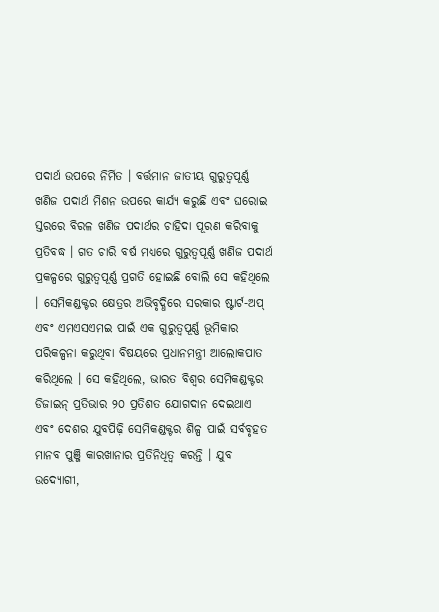ପଦାର୍ଥ ଉପରେ ନିର୍ମିତ । ବର୍ତ୍ତମାନ ଜାତୀୟ ଗୁରୁତ୍ୱପୂର୍ଣ୍ଣ ଖଣିଜ ପଦାର୍ଥ ମିଶନ ଉପରେ କାର୍ଯ୍ୟ କରୁଛି ଏବଂ ଘରୋଇ ସ୍ତରରେ ବିରଳ ଖଣିଜ ପଦାର୍ଥର ଚାହିଦା ପୂରଣ କରିବାକୁ ପ୍ରତିବଦ୍ଧ । ଗତ ଚାରି ବର୍ଷ ମଧ୍ୟରେ ଗୁରୁତ୍ୱପୂର୍ଣ୍ଣ ଖଣିଜ ପଦାର୍ଥ ପ୍ରକଳ୍ପରେ ଗୁରୁତ୍ୱପୂର୍ଣ୍ଣ ପ୍ରଗତି ହୋଇଛି ବୋଲି ସେ କହିଥିଲେ । ସେମିକଣ୍ଡକ୍ଟର କ୍ଷେତ୍ରର ଅଭିବୃଦ୍ଧିରେ ସରକାର ଷ୍ଟାର୍ଟ-ଅପ୍ ଏବଂ ଏମଏସଏମଇ ପାଇଁ ଏକ ଗୁରୁତ୍ୱପୂର୍ଣ୍ଣ ଭୂମିକାର ପରିକଳ୍ପନା କରୁଥିବା ବିଷୟରେ ପ୍ରଧାନମନ୍ତ୍ରୀ ଆଲୋକପାତ କରିଥିଲେ । ସେ କହିଥିଲେ, ଭାରତ ବିଶ୍ୱର ସେମିକଣ୍ଡକ୍ଟର ଡିଜାଇନ୍ ପ୍ରତିଭାର ୨୦ ପ୍ରତିଶତ ଯୋଗଦାନ ଦେଇଥାଏ ଏବଂ ଦେଶର ଯୁବପିଢ଼ି ସେମିକଣ୍ଡକ୍ଟର ଶିଳ୍ପ ପାଇଁ ସର୍ବବୃହତ ମାନବ ପୁଞ୍ଜି କାରଖାନାର ପ୍ରତିନିଧିତ୍ୱ କରନ୍ତି । ଯୁବ ଉଦ୍ୟୋଗୀ,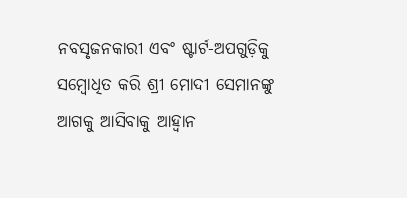ନବସୃଜନକାରୀ ଏବଂ ଷ୍ଟାର୍ଟ-ଅପଗୁଡ଼ିକୁ ସମ୍ବୋଧିତ କରି ଶ୍ରୀ ମୋଦୀ ସେମାନଙ୍କୁ ଆଗକୁ ଆସିବାକୁ ଆହ୍ୱାନ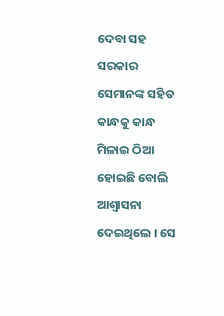ଦେବା ସହ ସରକାର ସେମାନଙ୍କ ସହିତ କାନ୍ଧକୁ କାନ୍ଧ ମିଳାଇ ଠିଆ ହୋଇଛି ବୋଲି ଆଶ୍ୱାସନା ଦେଇଥିଲେ । ସେ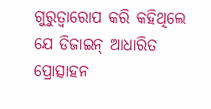ଗୁରୁତ୍ୱାରୋପ କରି କହିଥିଲେ ଯେ ଡିଜାଇନ୍ ଆଧାରିତ ପ୍ରୋତ୍ସାହନ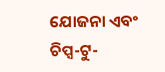ଯୋଜନା ଏବଂ ଚିପ୍ସ-ଟୁ-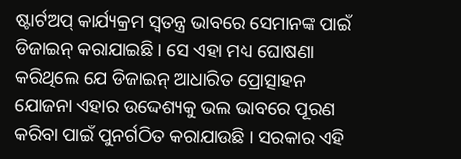ଷ୍ଟାର୍ଟଅପ୍ କାର୍ଯ୍ୟକ୍ରମ ସ୍ୱତନ୍ତ୍ର ଭାବରେ ସେମାନଙ୍କ ପାଇଁ ଡିଜାଇନ୍ କରାଯାଇଛି । ସେ ଏହା ମଧ୍ୟ ଘୋଷଣା କରିଥିଲେ ଯେ ଡିଜାଇନ୍ ଆଧାରିତ ପ୍ରୋତ୍ସାହନ ଯୋଜନା ଏହାର ଉଦ୍ଦେଶ୍ୟକୁ ଭଲ ଭାବରେ ପୂରଣ କରିବା ପାଇଁ ପୁନର୍ଗଠିତ କରାଯାଉଛି । ସରକାର ଏହି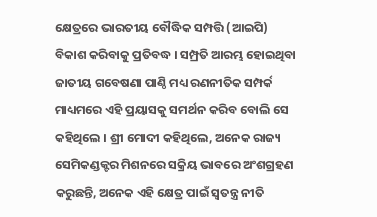କ୍ଷେତ୍ରରେ ଭାରତୀୟ ବୌଦ୍ଧିକ ସମ୍ପତ୍ତି (ଆଇପି) ବିକାଶ କରିବାକୁ ପ୍ରତିବଦ୍ଧ । ସମ୍ପ୍ରତି ଆରମ୍ଭ ହୋଇଥିବା ଜାତୀୟ ଗବେଷଣା ପାଣ୍ଠି ମଧ୍ୟ ରଣନୀତିକ ସମ୍ପର୍କ ମାଧ୍ୟମରେ ଏହି ପ୍ରୟାସକୁ ସମର୍ଥନ କରିବ ବୋଲି ସେ କହିଥିଲେ । ଶ୍ରୀ ମୋଦୀ କହିଥିଲେ, ଅନେକ ରାଜ୍ୟ ସେମିକଣ୍ଡକ୍ଟର ମିଶନରେ ସକ୍ରିୟ ଭାବରେ ଅଂଶଗ୍ରହଣ କରୁଛନ୍ତି, ଅନେକ ଏହି କ୍ଷେତ୍ର ପାଇଁ ସ୍ୱତନ୍ତ୍ର ନୀତି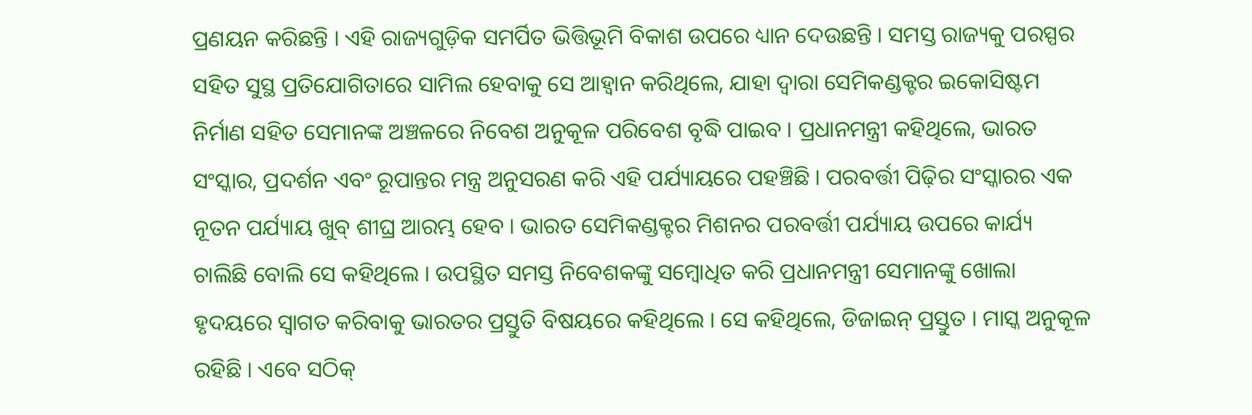ପ୍ରଣୟନ କରିଛନ୍ତି । ଏହି ରାଜ୍ୟଗୁଡ଼ିକ ସମର୍ପିତ ଭିତ୍ତିଭୂମି ବିକାଶ ଉପରେ ଧ୍ୟାନ ଦେଉଛନ୍ତି । ସମସ୍ତ ରାଜ୍ୟକୁ ପରସ୍ପର ସହିତ ସୁସ୍ଥ ପ୍ରତିଯୋଗିତାରେ ସାମିଲ ହେବାକୁ ସେ ଆହ୍ୱାନ କରିଥିଲେ, ଯାହା ଦ୍ୱାରା ସେମିକଣ୍ଡକ୍ଟର ଇକୋସିଷ୍ଟମ ନିର୍ମାଣ ସହିତ ସେମାନଙ୍କ ଅଞ୍ଚଳରେ ନିବେଶ ଅନୁକୂଳ ପରିବେଶ ବୃଦ୍ଧି ପାଇବ । ପ୍ରଧାନମନ୍ତ୍ରୀ କହିଥିଲେ, ଭାରତ ସଂସ୍କାର, ପ୍ରଦର୍ଶନ ଏବଂ ରୂପାନ୍ତର ମନ୍ତ୍ର ଅନୁସରଣ କରି ଏହି ପର୍ଯ୍ୟାୟରେ ପହଞ୍ଚିଛି । ପରବର୍ତ୍ତୀ ପିଢ଼ିର ସଂସ୍କାରର ଏକ ନୂତନ ପର୍ଯ୍ୟାୟ ଖୁବ୍ ଶୀଘ୍ର ଆରମ୍ଭ ହେବ । ଭାରତ ସେମିକଣ୍ଡକ୍ଟର ମିଶନର ପରବର୍ତ୍ତୀ ପର୍ଯ୍ୟାୟ ଉପରେ କାର୍ଯ୍ୟ ଚାଲିଛି ବୋଲି ସେ କହିଥିଲେ । ଉପସ୍ଥିତ ସମସ୍ତ ନିବେଶକଙ୍କୁ ସମ୍ବୋଧିତ କରି ପ୍ରଧାନମନ୍ତ୍ରୀ ସେମାନଙ୍କୁ ଖୋଲା ହୃଦୟରେ ସ୍ୱାଗତ କରିବାକୁ ଭାରତର ପ୍ରସ୍ତୁତି ବିଷୟରେ କହିଥିଲେ । ସେ କହିଥିଲେ, ଡିଜାଇନ୍ ପ୍ରସ୍ତୁତ । ମାସ୍କ ଅନୁକୂଳ ରହିଛି । ଏବେ ସଠିକ୍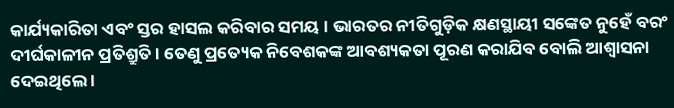କାର୍ଯ୍ୟକାରିତା ଏବଂ ସ୍ତର ହାସଲ କରିବାର ସମୟ । ଭାରତର ନୀତିଗୁଡ଼ିକ କ୍ଷଣସ୍ଥାୟୀ ସଙ୍କେତ ନୁହେଁ ବରଂ ଦୀର୍ଘକାଳୀନ ପ୍ରତିଶ୍ରୁତି । ତେଣୁ ପ୍ରତ୍ୟେକ ନିବେଶକଙ୍କ ଆବଶ୍ୟକତା ପୂରଣ କରାଯିବ ବୋଲି ଆଶ୍ୱାସନା ଦେଇଥିଲେ ।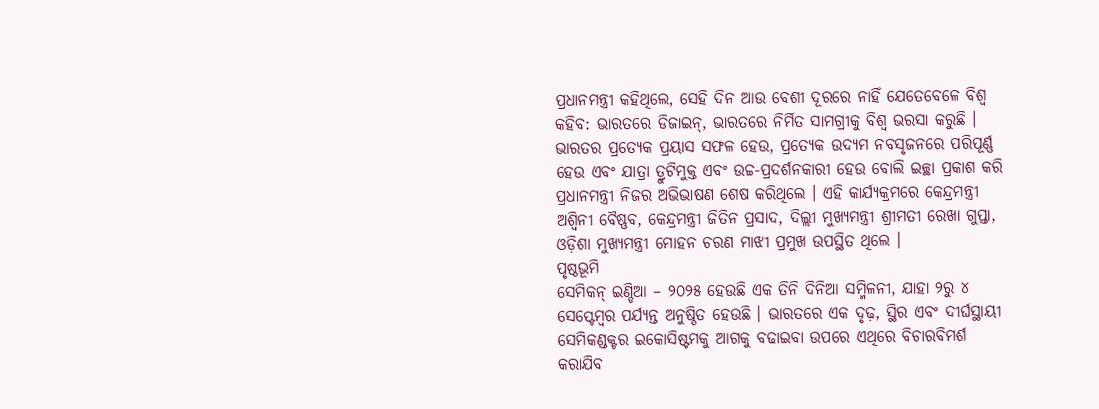ପ୍ରଧାନମନ୍ତ୍ରୀ କହିଥିଲେ, ସେହି ଦିନ ଆଉ ବେଶୀ ଦୂରରେ ନାହିଁ ଯେତେବେଳେ ବିଶ୍ୱ କହିବ: ଭାରତରେ ଡିଜାଇନ୍, ଭାରତରେ ନିର୍ମିତ ସାମଗ୍ରୀକୁ ବିଶ୍ୱ ଭରସା କରୁଛି । ଭାରତର ପ୍ରତ୍ୟେକ ପ୍ରୟାସ ସଫଳ ହେଉ, ପ୍ରତ୍ୟେକ ଉଦ୍ୟମ ନବସୃଜନରେ ପରିପୂର୍ଣ୍ଣ ହେଉ ଏବଂ ଯାତ୍ରା ତ୍ରୁଟିମୁକ୍ତ ଏବଂ ଉଚ୍ଚ-ପ୍ରଦର୍ଶନକାରୀ ହେଉ ବୋଲି ଇଚ୍ଛା ପ୍ରକାଶ କରି ପ୍ରଧାନମନ୍ତ୍ରୀ ନିଜର ଅଭିଭାଷଣ ଶେଷ କରିଥିଲେ । ଏହି କାର୍ଯ୍ୟକ୍ରମରେ କେନ୍ଦ୍ରମନ୍ତ୍ରୀ ଅଶ୍ୱିନୀ ବୈଷ୍ଣବ, କେନ୍ଦ୍ରମନ୍ତ୍ରୀ ଜିତିନ ପ୍ରସାଦ, ଦିଲ୍ଲୀ ମୁଖ୍ୟମନ୍ତ୍ରୀ ଶ୍ରୀମତୀ ରେଖା ଗୁପ୍ତା, ଓଡ଼ିଶା ମୁଖ୍ୟମନ୍ତ୍ରୀ ମୋହନ ଚରଣ ମାଝୀ ପ୍ରମୁଖ ଉପସ୍ଥିତ ଥିଲେ ।
ପୃଷ୍ଠଭୂମି
ସେମିକନ୍ ଇଣ୍ଡିଆ – ୨୦୨୫ ହେଉଛି ଏକ ତିନି ଦିନିଆ ସମ୍ମିଳନୀ, ଯାହା ୨ରୁ ୪ ସେପ୍ଟେମ୍ବର ପର୍ଯ୍ୟନ୍ତ ଅନୁଷ୍ଠିତ ହେଉଛି । ଭାରତରେ ଏକ ଦୃଢ଼, ସ୍ଥିର ଏବଂ ଦୀର୍ଘସ୍ଥାୟୀ ସେମିକଣ୍ଡକ୍ଟର ଇକୋସିଷ୍ଟମକୁ ଆଗକୁ ବଢାଇବା ଉପରେ ଏଥିରେ ବିଚାରବିମର୍ଶ କରାଯିବ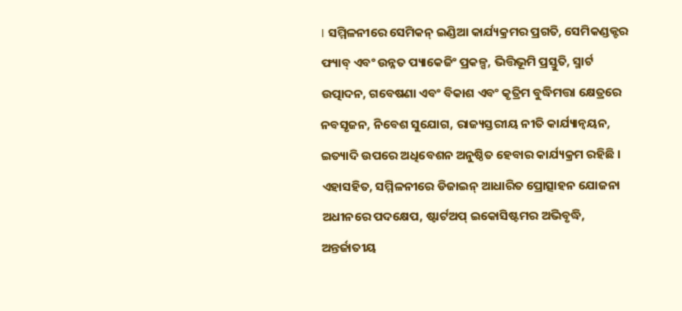। ସମ୍ମିଳନୀରେ ସେମିକନ୍ ଇଣ୍ଡିଆ କାର୍ଯ୍ୟକ୍ରମର ପ୍ରଗତି, ସେମିକଣ୍ଡକ୍ଟର ଫ୍ୟାବ୍ ଏବଂ ଉନ୍ନତ ପ୍ୟାକେଜିଂ ପ୍ରକଳ୍ପ, ଭିତ୍ତିଭୂମି ପ୍ରସ୍ତୁତି, ସ୍ମାର୍ଟ ଉତ୍ପାଦନ, ଗବେଷଣା ଏବଂ ବିକାଶ ଏବଂ କୃତ୍ରିମ ବୁଦ୍ଧିମତ୍ତା କ୍ଷେତ୍ରରେ ନବସୃଜନ, ନିବେଶ ସୁଯୋଗ, ରାଜ୍ୟସ୍ତରୀୟ ନୀତି କାର୍ଯ୍ୟାନ୍ୱୟନ, ଇତ୍ୟାଦି ଉପରେ ଅଧିବେଶନ ଅନୁଷ୍ଠିତ ହେବାର କାର୍ଯ୍ୟକ୍ରମ ରହିଛି । ଏହାସହିତ, ସମ୍ମିଳନୀରେ ଡିଜାଇନ୍ ଆଧାରିତ ପ୍ରୋତ୍ସାହନ ଯୋଜନା ଅଧୀନରେ ପଦକ୍ଷେପ, ଷ୍ଟାର୍ଟଅପ୍ ଇକୋସିଷ୍ଟମର ଅଭିବୃଦ୍ଧି, ଅନ୍ତର୍ଜାତୀୟ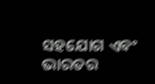ସହଯୋଗ ଏବଂ ଭାରତର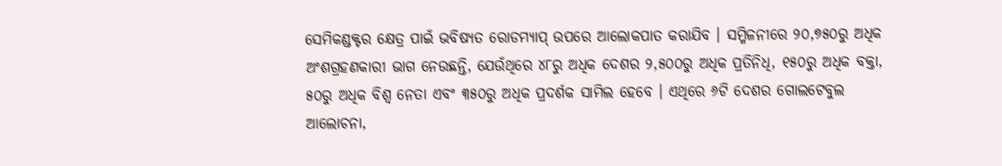ସେମିକଣ୍ଡକ୍ଟର କ୍ଷେତ୍ର ପାଇଁ ଭବିଷ୍ୟତ ରୋଡମ୍ୟାପ୍ ଉପରେ ଆଲୋକପାତ କରାଯିବ । ସମ୍ମିଳନୀରେ ୨୦,୭୫୦ରୁ ଅଧିକ ଅଂଶଗ୍ରହଣକାରୀ ଭାଗ ନେଉଛନ୍ତି, ଯେଉଁଥିରେ ୪୮ରୁ ଅଧିକ ଦେଶର ୨,୫୦୦ରୁ ଅଧିକ ପ୍ରତିନିଧି, ୧୫୦ରୁ ଅଧିକ ବକ୍ତା, ୫୦ରୁ ଅଧିକ ବିଶ୍ୱ ନେତା ଏବଂ ୩୫୦ରୁ ଅଧିକ ପ୍ରଦର୍ଶକ ସାମିଲ ହେବେ । ଏଥିରେ ୬ଟି ଦେଶର ଗୋଲଟେବୁଲ ଆଲୋଚନା,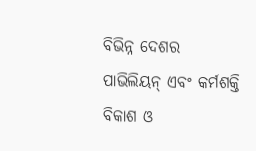ବିଭିନ୍ନ ଦେଶର ପାଭିଲିୟନ୍ ଏବଂ କର୍ମଶକ୍ତି ବିକାଶ ଓ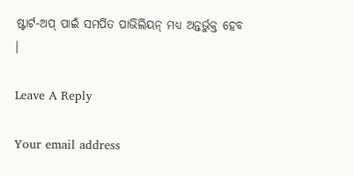ଷ୍ଟାର୍ଟ-ଅପ୍ ପାଇଁ ସମର୍ପିତ ପାଭିଲିୟନ୍ ମଧ୍ୟ ଅନ୍ତର୍ଭୁକ୍ତ ହେବ ।

Leave A Reply

Your email address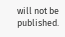will not be published.